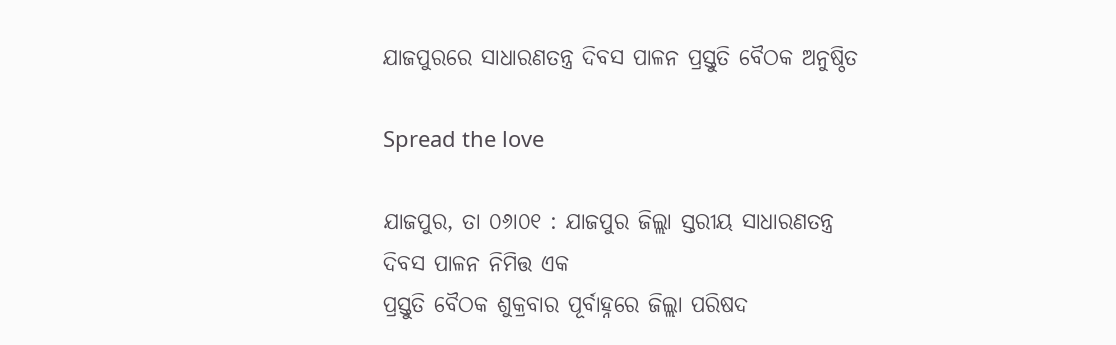ଯାଜପୁରରେ ସାଧାରଣତନ୍ତ୍ର ଦିବସ ପାଳନ ପ୍ରସ୍ତୁତି ବୈଠକ ଅନୁଷ୍ଠିତ

Spread the love

ଯାଜପୁର, ତା ୦୬ା୦୧ : ଯାଜପୁର ଜିଲ୍ଲା ସ୍ତରୀୟ ସାଧାରଣତନ୍ତ୍ର ଦିବସ ପାଳନ ନିମିତ୍ତ ଏକ
ପ୍ରସ୍ତୁତି ବୈଠକ ଶୁକ୍ରବାର ପୂର୍ବାହ୍ନରେ ଜିଲ୍ଲା ପରିଷଦ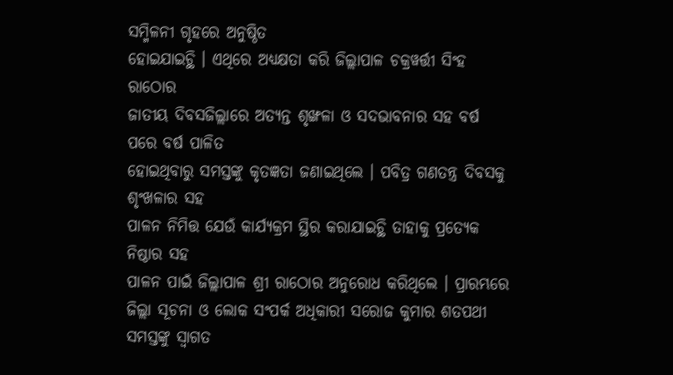ସମ୍ମିଳନୀ ଗୃହରେ ଅନୁଷ୍ଠିତ
ହୋଇଯାଇଚ୍ଥି । ଏଥିରେ ଅଧ୍ୟକ୍ଷତା କରି ଜିଲ୍ଲାପାଳ ଚକ୍ରୱର୍ତ୍ତୀ ସିଂହ ରାଠୋର
ଜାତୀୟ ଦିବସଜିଲ୍ଲାରେ ଅତ୍ୟନ୍ତ ଶୃଙ୍ଖଳା ଓ ସଦଭାବନାର ସହ ବର୍ଷ ପରେ ବର୍ଷ ପାଳିତ
ହୋଇଥିବାରୁ ସମସ୍ତଙ୍କୁ କୃତଜ୍ଞତା ଜଣାଇଥିଲେ । ପବିତ୍ର ଗଣତନ୍ତ୍ର ଦିବସକୁ ଶୃଂଖଳାର ସହ
ପାଳନ ନିମିତ୍ତ ଯେଉଁ କାର୍ଯ୍ୟକ୍ରମ ସ୍ଥିର କରାଯାଇଚ୍ଥି ତାହାକୁ ପ୍ରତ୍ୟେକ ନିଷ୍ଠାର ସହ
ପାଳନ ପାଇଁ ଜିଲ୍ଲାପାଳ ଶ୍ରୀ ରାଠୋର ଅନୁରୋଧ କରିଥିଲେ । ପ୍ରାରମ୍ଭରେ
ଜିଲ୍ଲା ସୂଚନା ଓ ଲୋକ ସଂପର୍କ ଅଧିକାରୀ ସରୋଜ କୁମାର ଶତପଥୀ ସମସ୍ତଙ୍କୁ ସ୍ୱାଗତ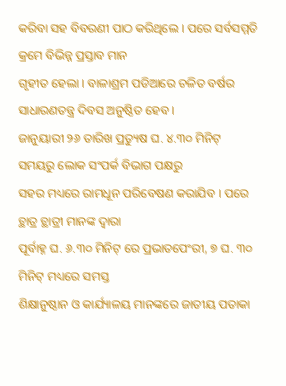କରିବା ସହ ବିବରଣୀ ପାଠ କରିଥିଲେ । ପରେ ସର୍ବସମ୍ମତି କ୍ରମେ ବିଭିନ୍ନ ପ୍ରସ୍ତାବ ମାନ
ଗୃହୀତ ହେଲା । ବାଳାଶ୍ରମ ପଡିଆରେ ଚଳିତ ବର୍ଷର ସାଧାରଣତନ୍ତ୍ର ଦିବସ ଅନୁଷ୍ଠିତ ହେବ ।
ଜାନୁୟାରୀ ୨୬ ତାରିଖ ପ୍ରତ୍ୟୁଷ ଘ. ୪.୩୦ ମିନିଟ୍ ସମୟରୁ ଲୋକ ସଂପର୍କ ବିଭାଗ ପକ୍ଷରୁ
ସହର ମଧ୍ୟରେ ରାମଧୂନ ପରିବେଷଣ କରାଯିବ । ପରେ ଚ୍ଥାତ୍ର ଚ୍ଥାତ୍ରୀ ମାନଙ୍କ ଦ୍ୱାରା
ପୂର୍ବାହ୍ନ ଘ. ୬.୩୦ ମିନିଟ୍ ରେ ପ୍ରଭାତପେଂରୀ, ୭ ଘ. ୩୦ ମିନିଟ୍ ମଧ୍ୟରେ ସମସ୍ତ
ଶିକ୍ଷାନୁଷ୍ଠାନ ଓ କାର୍ଯ୍ୟାଳୟ ମାନଙ୍କରେ ଜାତୀୟ ପତାକା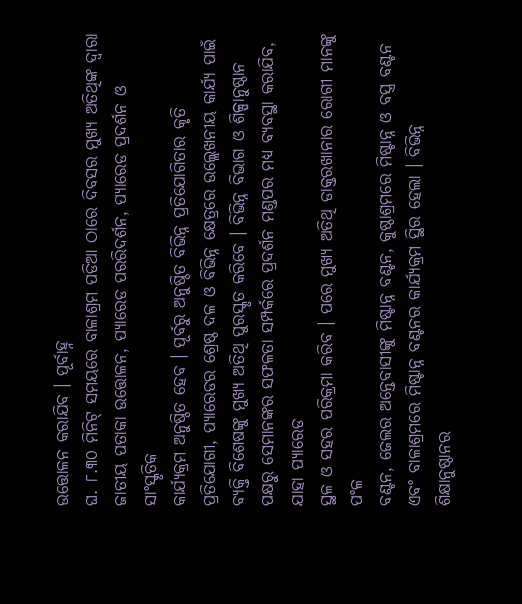ଉତ୍ତୋଳନ କରାଯିବ । ପୂର୍ବାହ୍ନ
ଘ. ୮.୩୦ ମିନିଟ୍ ସମୟରେ ବାଳାଶ୍ରମ ପଡିଆ ଠାରେ ଦିବସର ମୁଖ୍ୟ ଅତିଥିଙ୍କ ଦ୍ୱାରା
ଜାତୀୟ ପତାକା ଉତ୍ତୋଳନ, ପ୍ୟାରେଡ ପରରିଦର୍ଶନ, ପ୍ୟାରେଡ ପ୍ରଦର୍ଶନ ଓ ସାଂସ୍କୃତିକ
କାର୍ଯ୍ୟକ୍ରମ ଅନୁଷ୍ଠିତ ହେବ । ପୂର୍ବରୁ ଅନୁଷ୍ଠିତ ବିଭିନ୍ନ ପ୍ରତିଯୋଗିତାର କୃତି
ପ୍ରତିଯୋଗୀ, ପ୍ୟାରେଡର ଶ୍ରେଷ୍ଠ ଦଳ ଓ ବିଭିନ୍ନ କ୍ଷେତ୍ରରେ ଉଲ୍ଲେଖନୀୟ କାର୍ଯ୍ୟ ପାଇଁ
ବ୍ୟକ୍ତି ବିଶେଷଙ୍କୁ ମୁଖ୍ୟ ଅତିଥି ପୁରସ୍କୃତ କରିବେ । ବିଭିନ୍ନ ବିଭାଗ ଓ ଶିଳ୍ପାନୁଷ୍ଠାନ
ପକ୍ଷରୁ ସେମାନଙ୍କର ସଫଳତା ସମ୍ପର୍କରେ ପ୍ରଦର୍ଶନ ମଣ୍ଡପର ମଧ୍ୟ ବ୍ୟବସ୍ଥା କରାଯିବ, ଯାହା ପ୍ୟାରେଡ
ସ୍ଥଳ ଓ ସହର ପରିକ୍ରମା କରିବ । ପରେ ମୁଖ୍ୟ ଅତିଥି ଡାକ୍ତରଖାନାର ରୋଗୀ ମାନଙ୍କୁ ପଂଳ
ବଣ୍ଟନ, ଜେଲର ଅନ୍ତେବାସୀଙ୍କୁ ମିଷ୍ଟାନ୍ନ ବଣ୍ଟନ, କୁଷ୍ଠାଶ୍ରମରେ ମିଷ୍ଟାନ୍ନ ଓ ବସ୍ତ୍ର ବଣ୍ଟନ
ଏବଂ ବାଳାଶ୍ରମରେ ମିଷ୍ଟାନ୍ନ ବଣ୍ଟନର କାର୍ଯ୍ୟକ୍ରମ ସ୍ଥିର ହେଲା । ବିଭିନ୍ନ
ଶିକ୍ଷାନୁଷ୍ଠାନର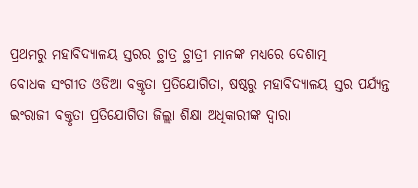ପ୍ରଥମରୁ ମହାବିଦ୍ୟାଳୟ ସ୍ତରର ଚ୍ଥାତ୍ର ଚ୍ଥାତ୍ରୀ ମାନଙ୍କ ମଧ୍ୟରେ ଦେଶାତ୍ମ
ବୋଧକ ସଂଗୀତ ଓଡିଆ ବକ୍ତୃତା ପ୍ରତିଯୋଗିତା, ଷଷ୍ଠରୁ ମହାବିଦ୍ୟାଳୟ ସ୍ତର ପର୍ଯ୍ୟନ୍ତ
ଇଂରାଜୀ ବକ୍ତୃତା ପ୍ରତିଯୋଗିତା ଜିଲ୍ଲା ଶିକ୍ଷା ଅଧିକାରୀଙ୍କ ଦ୍ୱାରା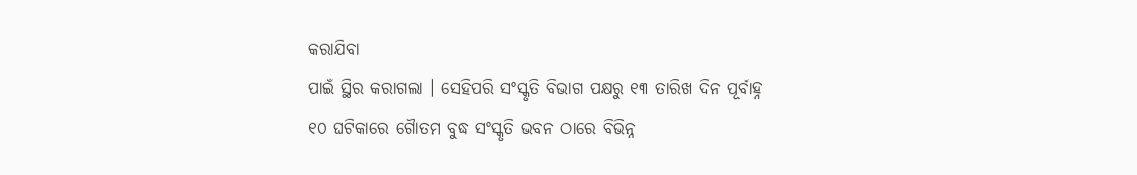କରାଯିବା
ପାଇଁ ସ୍ଥିର କରାଗଲା । ସେହିପରି ସଂସ୍କୃତି ବିଭାଗ ପକ୍ଷରୁ ୧୩ ତାରିଖ ଦିନ ପୂର୍ବାହ୍ନ
୧୦ ଘଟିକାରେ ଗୈାତମ ବୁଦ୍ଧ ସଂସ୍କୃତି ଭବନ ଠାରେ ବିଭିନ୍ନ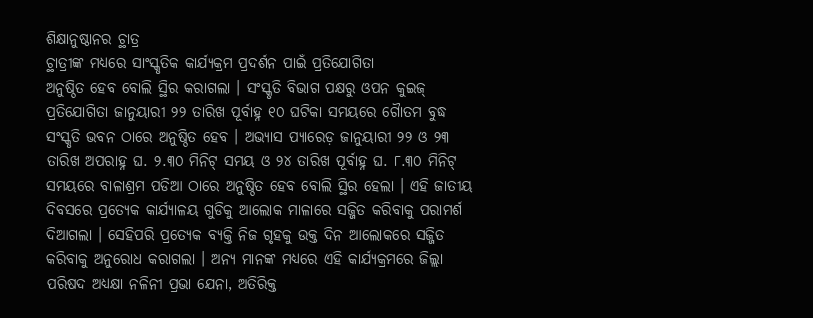ଶିକ୍ଷାନୁଷ୍ଠାନର ଚ୍ଥାତ୍ର
ଚ୍ଥାତ୍ରୀଙ୍କ ମଧ୍ୟରେ ସାଂସ୍କୃତିକ କାର୍ଯ୍ୟକ୍ରମ ପ୍ରଦର୍ଶନ ପାଇଁ ପ୍ରତିଯୋଗିତା
ଅନୁଷ୍ଠିତ ହେବ ବୋଲି ସ୍ଥିର କରାଗଲା । ସଂସ୍କୃତି ବିଭାଗ ପକ୍ଷରୁ ଓପନ କୁଇଜ୍‌
ପ୍ରତିଯୋଗିତା ଜାନୁୟାରୀ ୨୨ ତାରିଖ ପୂର୍ବାହ୍ନ ୧୦ ଘଟିକା ସମୟରେ ଗୈାତମ ବୁଦ୍ଧ
ସଂସ୍କୃତି ଭବନ ଠାରେ ଅନୁଷ୍ଠିତ ହେବ । ଅଭ୍ୟାସ ପ୍ୟାରେଡ଼ ଜାନୁୟାରୀ ୨୨ ଓ ୨୩
ତାରିଖ ଅପରାହ୍ନ ଘ. ୨.୩୦ ମିନିଟ୍ ସମୟ ଓ ୨୪ ତାରିଖ ପୂର୍ବାହ୍ନ ଘ. ୮.୩୦ ମିନିଟ୍‌
ସମୟରେ ବାଳାଶ୍ରମ ପଡିଆ ଠାରେ ଅନୁଷ୍ଠିତ ହେବ ବୋଲି ସ୍ଥିର ହେଲା । ଏହି ଜାତୀୟ
ଦିବସରେ ପ୍ରତ୍ୟେକ କାର୍ଯ୍ୟାଳୟ ଗୁଡିକୁ ଆଲୋକ ମାଳାରେ ସଜ୍ଜିତ କରିବାକୁ ପରାମର୍ଶ
ଦିଆଗଲା । ସେହିପରି ପ୍ରତ୍ୟେକ ବ୍ୟକ୍ତି ନିଜ ଗୃହକୁ ଉକ୍ତ ଦିନ ଆଲୋକରେ ସଜ୍ଜିତ
କରିବାକୁ ଅନୁରୋଧ କରାଗଲା । ଅନ୍ୟ ମାନଙ୍କ ମଧ୍ୟରେ ଏହି କାର୍ଯ୍ୟକ୍ରମରେ ଜିଲ୍ଲା
ପରିଷଦ ଅଧ୍ୟକ୍ଷା ନଳିନୀ ପ୍ରଭା ଯେନା, ଅତିରିକ୍ତ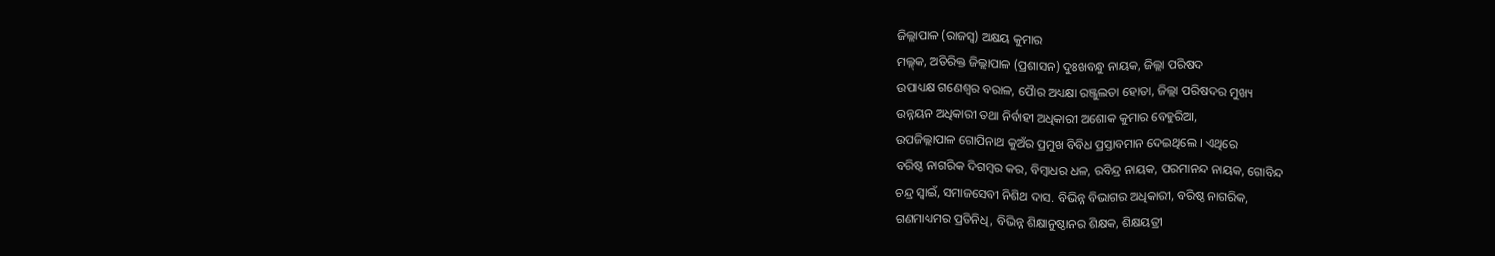ଜିଲ୍ଲାପାଳ (ରାଜସ୍ୱ) ଅକ୍ଷୟ କୁମାର
ମଲ୍ଳ୍‌କ, ଅତିରିକ୍ତ ଜିଲ୍ଲାପାଳ (ପ୍ରଶାସନ) ଦୁଃଖବନ୍ଧୁ ନାୟକ, ଜିଲ୍ଲା ପରିଷଦ
ଉପାଧ୍ୟକ୍ଷ ଗଣେଶ୍ୱର ବରାଳ, ପୈାର ଅଧ୍ୟକ୍ଷା ରଞ୍ଜୁଲତା ହୋତା, ଜିଲ୍ଲା ପରିଷଦର ମୁଖ୍ୟ
ଉନ୍ନୟନ ଅଧିକାରୀ ତଥା ନିର୍ବାହୀ ଅଧିକାରୀ ଅଶୋକ କୁମାର ବେହୁରିଆ,
ଉପଜିଲ୍ଲାପାଳ ଗୋପିନାଥ କୁଅଁର ପ୍ରମୁଖ ବିବିଧ ପ୍ରସ୍ତାବମାନ ଦେଇଥିଲେ । ଏଥିରେ
ବରିଷ୍ଠ ନାଗରିକ ଦିଗମ୍ୱର କର, ବିମ୍ୱାଧର ଧଳ, ରବିନ୍ଦ୍ର ନାୟକ, ପରମାନନ୍ଦ ନାୟକ, ଗୋବିନ୍ଦ
ଚନ୍ଦ୍ର ସ୍ୱାଇଁ, ସମାଜସେବୀ ନିଶିଥ ଦାସ. ବିଭିନ୍ନ ବିଭାଗର ଅଧିକାରୀ, ବରିଷ୍ଠ ନାଗରିକ,
ଗଣମାଧ୍ୟମର ପ୍ରତିନିଧି, ବିଭିନ୍ନ ଶିକ୍ଷାନୁଷ୍ଠାନର ଶିକ୍ଷକ, ଶିକ୍ଷୟତ୍ରୀ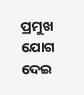ପ୍ରମୁଖ ଯୋଗ ଦେଇ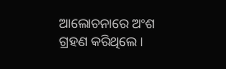ଆଲୋଚନାରେ ଅଂଶ ଗ୍ରହଣ କରିଥିଲେ ।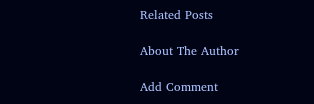Related Posts

About The Author

Add Comment